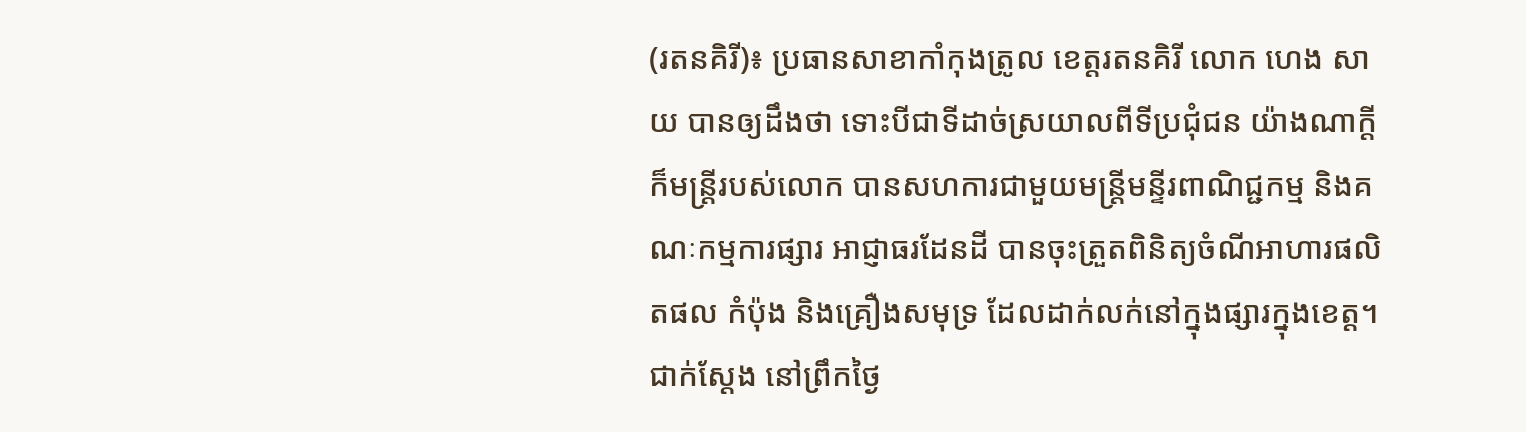(រតនគិរី)៖ ប្រធានសាខាកាំកុងត្រូល ខេត្តរតនគិរី លោក ហេង សាយ បានឲ្យដឹងថា ទោះបីជាទីដាច់ស្រយាលពីទីប្រជុំជន យ៉ាងណាក្តី ក៏មន្រ្តីរបស់លោក បានសហការជាមួយមន្រ្តីមន្ទីរពាណិជ្ជកម្ម និងគណៈកម្មការផ្សារ អាជ្ញាធរដែនដី បានចុះត្រួតពិនិត្យចំណីអាហារផលិតផល កំប៉ុង និងគ្រឿងសមុទ្រ ដែលដាក់លក់នៅក្នុងផ្សារក្នុងខេត្ត។
ជាក់ស្តែង នៅព្រឹកថ្ងៃ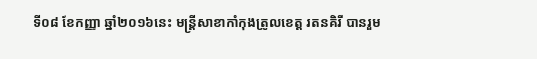ទី០៨ ខែកញ្ញា ឆ្នាំ២០១៦នេះ មន្រ្តីសាខាកាំកុងត្រូលខេត្ត រតនគិរី បានរួម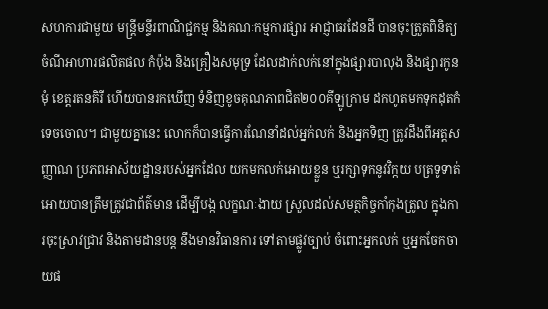សហការជាមួយ មន្រ្តីមន្ទីរពាណិជ្ជកម្ម និងគណៈកម្មការផ្សារ អាជ្ញាធរដែនដី បានចុះត្រួតពិនិត្យចំណីអាហារផលិតផល កំប៉ុង និងគ្រឿងសមុទ្រ ដែលដាក់លក់នៅក្នុងផ្សារបាលុង និងផ្សារកូនមុំ ខេត្តរតនគិរី ហើយបានរកឃើញ ទំនិញខូចគុណភាពជិត២០០គីឡូក្រាម ដកហូតមកទុកដុតកំទេចចោល។ ជាមួយគ្នានេះ លោកក៏បានធ្វើការណែនាំដល់អ្នក់លក់ និងអ្នកទិញ ត្រូវដឹងពីអត្តសញ្ញាណ ប្រភពអាស័យដ្ឋានរបស់អ្នកដែល យកមកលក់អោយខ្លួន ឬរក្សាទុកនូវវិក្កយ បត្រទូទាត់អោយបានត្រឹមត្រូវជាព័ត៌មាន ដើម្បីបង្ក លក្ខណៈងាយ ស្រួលដល់សមត្ថកិច្ចកាំកុងត្រូល ក្នុងការចុះស្រាវជ្រាវ និងតាមដានបន្ត នឹងមានវិធានការ ទៅតាមផ្លូវច្បាប់ ចំពោះអ្នកលក់ ឬអ្នកចែកចាយផ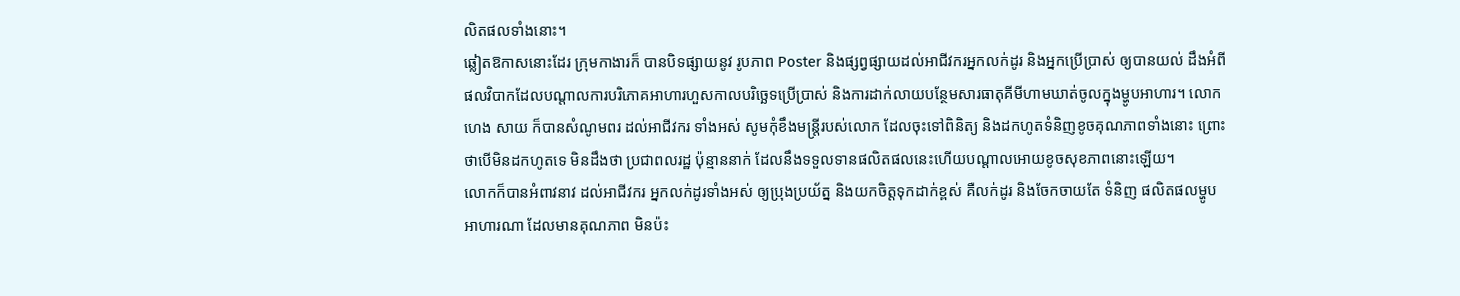លិតផលទាំងនោះ។
ឆ្លៀតឱកាសនោះដែរ ក្រុមកាងារក៏ បានបិទផ្សាយនូវ រូបភាព Poster និងផ្សព្វផ្សាយដល់អាជីវករអ្នកលក់ដូរ និងអ្នកប្រើប្រាស់ ឲ្យបានយល់ ដឹងអំពីផលវិបាកដែលបណ្តាលការបរិភោគអាហារហួសកាលបរិច្ឆេទប្រើប្រាស់ និងការដាក់លាយបន្ថែមសារធាតុគីមីហាមឃាត់ចូលក្នុងម្ហូបអាហារ។ លោក ហេង សាយ ក៏បានសំណូមពរ ដល់អាជីវករ ទាំងអស់ សូមកុំខឹងមន្រ្តីរបស់លោក ដែលចុះទៅពិនិត្យ និងដកហូតទំនិញខូចគុណភាពទាំងនោះ ព្រោះថាបើមិនដកហូតទេ មិនដឹងថា ប្រជាពលរដ្ឋ ប៉ុន្មាននាក់ ដែលនឹងទទួលទានផលិតផលនេះហើយបណ្តាលអោយខូចសុខភាពនោះឡើយ។
លោកក៏បានអំពាវនាវ ដល់អាជីវករ អ្នកលក់ដូរទាំងអស់ ឲ្យប្រុងប្រយ័ត្ន និងយកចិត្តទុកដាក់ខ្ពស់ គឺលក់ដូរ និងចែកចាយតែ ទំនិញ ផលិតផលម្ហូបអាហារណា ដែលមានគុណភាព មិនប៉ះ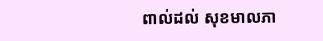ពាល់ដល់ សុខមាលភា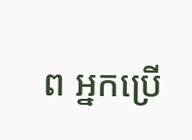ព អ្នកប្រើ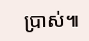ប្រាស់៕